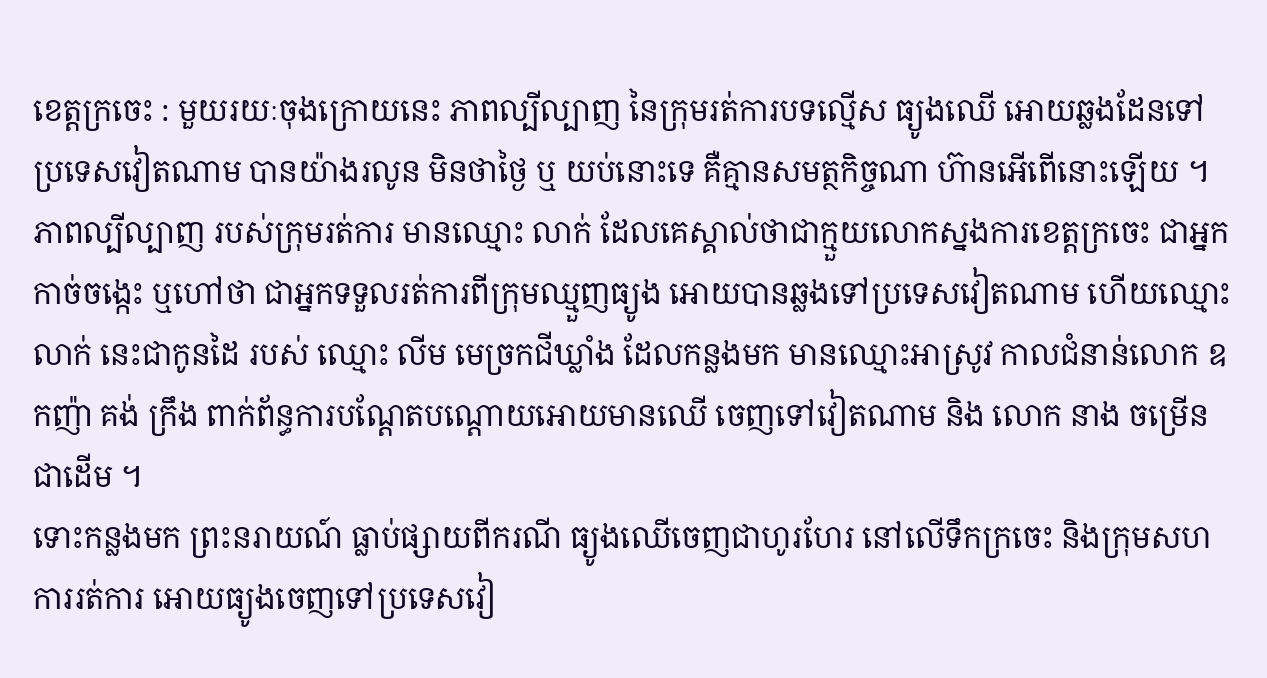ខេត្តក្រចេះ : មួយរយៈចុងក្រោយនេះ ភាពល្បីល្បាញ នៃក្រុមរត់ការបទល្មើស ធ្យូងឈើ អោយឆ្លងដែនទៅប្រទេសវៀតណាម បានយ៉ាងរលូន មិនថាថ្ងៃ ឬ យប់នោះទេ គឺគ្មានសមត្ថកិច្ចណា ហ៊ានអើពើនោះឡើយ ។
ភាពល្បីល្បាញ របស់ក្រុមរត់ការ មានឈ្មោះ លាក់ ដែលគេស្គាល់ថាជាក្មួយលោកស្នងការខេត្តក្រចេះ ជាអ្នកកាច់ចង្កេះ ឬហៅថា ជាអ្នកទទួលរត់ការពីក្រុមឈ្មួញធ្យូង អោយបានឆ្លងទៅប្រទេសវៀតណាម ហើយឈ្មោះលាក់ នេះជាកូនដៃ របស់ ឈ្មោះ លីម មេច្រកជីឃ្លាំង ដែលកន្លងមក មានឈ្មោះអាស្រូវ កាលជំនាន់លោក ឧកញ៉ា គង់ ក្រឹង ពាក់ព័ន្ធការបណ្តែតបណ្តោយអោយមានឈើ ចេញទៅវៀតណាម និង លោក នាង ចម្រើន ជាដើម ។
ទោះកន្លងមក ព្រះនរាយណ៍ ធ្លាប់ផ្សាយពីករណី ធ្យូងឈើចេញជាហូរហែរ នៅលើទឹកក្រចេះ និងក្រុមសហការរត់ការ អោយធ្យូងចេញទៅប្រទេសវៀ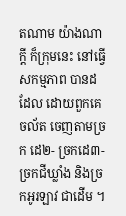តណាម យ៉ាងណាក្តី ក៏ក្រុមនេះ នៅធ្វើសកម្មភាព បានដដែល ដោយពួកគេចល័ត ចេញតាមច្រក ដេ២- ច្រកដេ៣-ច្រកជីឃ្លាំង និងច្រកអូរឡាវ ជាដើម ។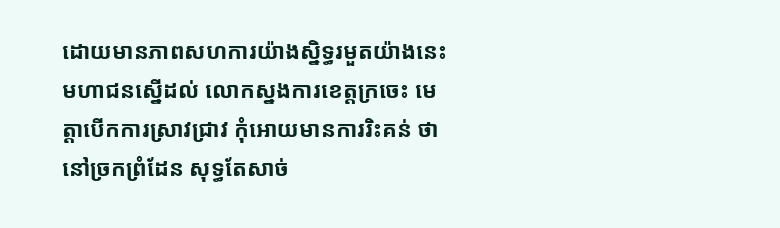ដោយមានភាពសហការយ៉ាងស្និទ្ធរមួតយ៉ាងនេះ មហាជនស្នើដល់ លោកស្នងការខេត្តក្រចេះ មេត្តាបើកការស្រាវជ្រាវ កុំអោយមានការរិះគន់ ថានៅច្រកព្រំដែន សុទ្ធតែសាច់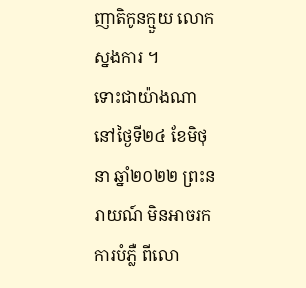ញាតិកូនក្មួយ លោកស្នងការ ។
ទោះជាយ៉ាងណា នៅថ្ងៃទី២៤ ខែមិថុនា ឆ្នាំ២០២២ ព្រះនរាយណ៍ មិនអាចរកការបំភ្លឺ ពីលោ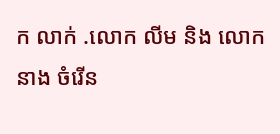ក លាក់ .លោក លីម និង លោក នាង ចំរើន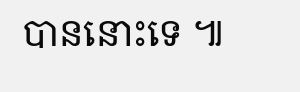បាននោះទេ ៕